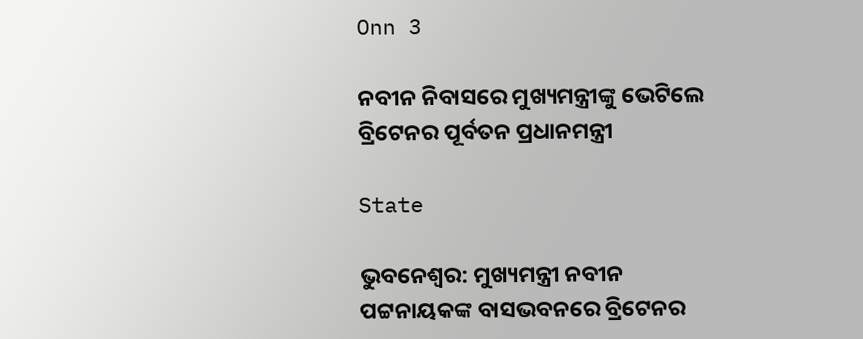Onn 3

ନବୀନ ନିବାସରେ ମୁଖ୍ୟମନ୍ତ୍ରୀଙ୍କୁ ଭେଟିଲେ ବ୍ରିଟେନର ପୂର୍ବତନ ପ୍ରଧାନମନ୍ତ୍ରୀ

State

ଭୁବନେଶ୍ୱର: ମୁଖ୍ୟମନ୍ତ୍ରୀ ନବୀନ ପଟ୍ଟନାୟକଙ୍କ ବାସଭବନରେ ବ୍ରିଟେନର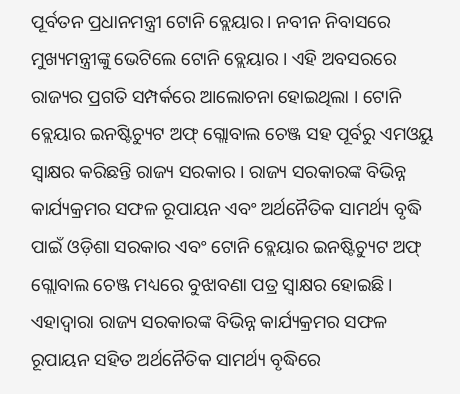ପୂର୍ବତନ ପ୍ରଧାନମନ୍ତ୍ରୀ ଟୋନି ବ୍ଲେୟାର। ନବୀନ ନିବାସରେ ମୁଖ୍ୟମନ୍ତ୍ରୀଙ୍କୁ ଭେଟିଲେ ଟୋନି ବ୍ଲେୟାର । ଏହି ଅବସରରେ ରାଜ୍ୟର ପ୍ରଗତି ସମ୍ପର୍କରେ ଆଲୋଚନା ହୋଇଥିଲା । ଟୋନି ବ୍ଲେୟାର ଇନଷ୍ଟିଚ୍ୟୁଟ ଅଫ୍ ଗ୍ଲୋବାଲ ଚେଞ୍ଜ ସହ ପୂର୍ବରୁ ଏମଓୟୁ ସ୍ୱାକ୍ଷର କରିଛନ୍ତି ରାଜ୍ୟ ସରକାର । ରାଜ୍ୟ ସରକାରଙ୍କ ବିଭିନ୍ନ କାର୍ଯ୍ୟକ୍ରମର ସଫଳ ରୂପାୟନ ଏବଂ ଅର୍ଥନୈତିକ ସାମର୍ଥ୍ୟ ବୃଦ୍ଧି ପାଇଁ ଓଡ଼ିଶା ସରକାର ଏବଂ ଟୋନି ବ୍ଲେୟାର ଇନଷ୍ଟିଚ୍ୟୁଟ ଅଫ୍ ଗ୍ଲୋବାଲ ଚେଞ୍ଜ ମଧ୍ୟରେ ବୁଝାବଣା ପତ୍ର ସ୍ବାକ୍ଷର ହୋଇଛି। ଏହାଦ୍ବାରା ରାଜ୍ୟ ସରକାରଙ୍କ ବିଭିନ୍ନ କାର୍ଯ୍ୟକ୍ରମର ସଫଳ ରୂପାୟନ ସହିତ ଅର୍ଥନୈତିକ ସାମର୍ଥ୍ୟ ବୃଦ୍ଧିରେ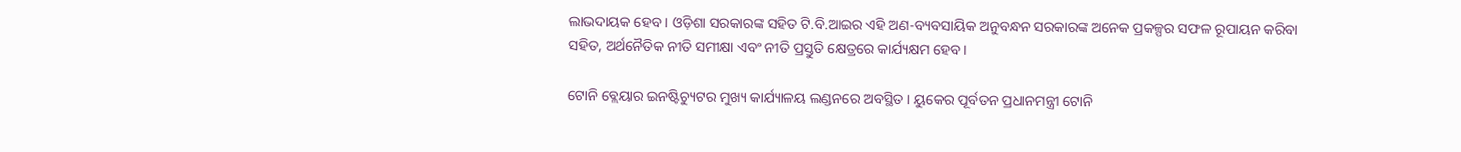ଲାଭଦାୟକ ହେବ । ଓଡ଼ିଶା ସରକାରଙ୍କ ସହିତ ଟି.ବି.ଆଇର ଏହି ଅଣ-ବ୍ୟବସାୟିକ ଅନୁବନ୍ଧନ ସରକାରଙ୍କ ଅନେକ ପ୍ରକଳ୍ପର ସଫଳ ରୂପାୟନ କରିବା ସହିତ, ଅର୍ଥନୈତିକ ନୀତି ସମୀକ୍ଷା ଏବଂ ନୀତି ପ୍ରସ୍ତୁତି କ୍ଷେତ୍ରରେ କାର୍ଯ୍ୟକ୍ଷମ ହେବ।

ଟୋନି ବ୍ଲେୟାର ଇନଷ୍ଟିଚ୍ୟୁଟର ମୁଖ୍ୟ କାର୍ଯ୍ୟାଳୟ ଲଣ୍ଡନରେ ଅବସ୍ଥିତ । ୟୁକେର ପୂର୍ବତନ ପ୍ରଧାନମନ୍ତ୍ରୀ ଟୋନି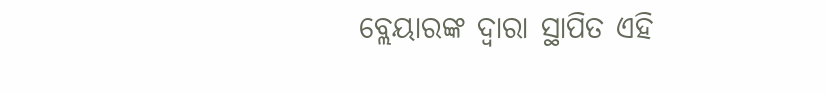ବ୍ଲେୟାରଙ୍କ ଦ୍ବାରା ସ୍ଥାପିତ ଏହି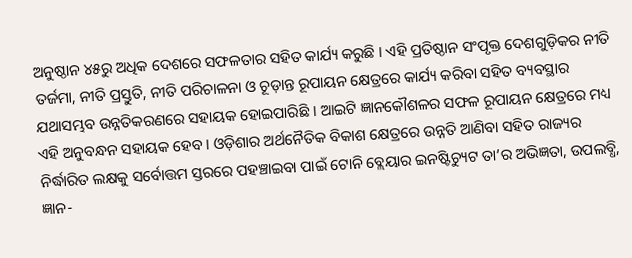ଅନୁଷ୍ଠାନ ୪୫ରୁ ଅଧିକ ଦେଶରେ ସଫଳତାର ସହିତ କାର୍ଯ୍ୟ କରୁଛି । ଏହି ପ୍ରତିଷ୍ଠାନ ସଂପୃକ୍ତ ଦେଶଗୁଡ଼ିକର ନୀତି ତର୍ଜମା, ନୀତି ପ୍ରସ୍ତୁତି, ନୀତି ପରିଚାଳନା ଓ ଚୂଡ଼ାନ୍ତ ରୂପାୟନ କ୍ଷେତ୍ରରେ କାର୍ଯ୍ୟ କରିବା ସହିତ ବ୍ୟବସ୍ଥାର ଯଥାସମ୍ଭବ ଉନ୍ନତିକରଣରେ ସହାୟକ ହୋଇପାରିଛି । ଆଇଟି ଜ୍ଞାନକୌଶଳର ସଫଳ ରୂପାୟନ କ୍ଷେତ୍ରରେ ମଧ୍ୟ ଏହି ଅନୁବନ୍ଧନ ସହାୟକ ହେବ । ଓଡ଼ିଶାର ଅର୍ଥନୈତିକ ବିକାଶ କ୍ଷେତ୍ରରେ ଉନ୍ନତି ଆଣିବା ସହିତ ରାଜ୍ୟର ନିର୍ଦ୍ଧାରିତ ଲକ୍ଷକୁ ସର୍ବୋତ୍ତମ ସ୍ତରରେ ପହଞ୍ଚାଇବା ପାଇଁ ଟୋନି ବ୍ଲେୟାର ଇନଷ୍ଟିଚ୍ୟୁଟ ତା’ର ଅଭିଜ୍ଞତା, ଉପଲବ୍ଧି, ଜ୍ଞାନ-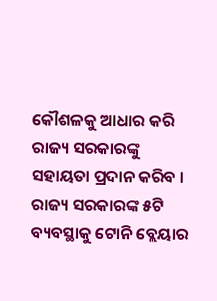କୌଶଳକୁ ଆଧାର କରି ରାଜ୍ୟ ସରକାରଙ୍କୁ ସହାୟତା ପ୍ରଦାନ କରିବ । ରାଜ୍ୟ ସରକାରଙ୍କ ୫ଟି ବ୍ୟବସ୍ଥାକୁ ଟୋନି ବ୍ଲେୟାର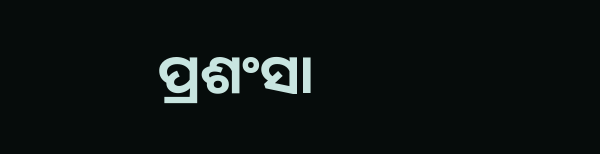ପ୍ରଶଂସା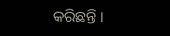କରିଛନ୍ତି ।